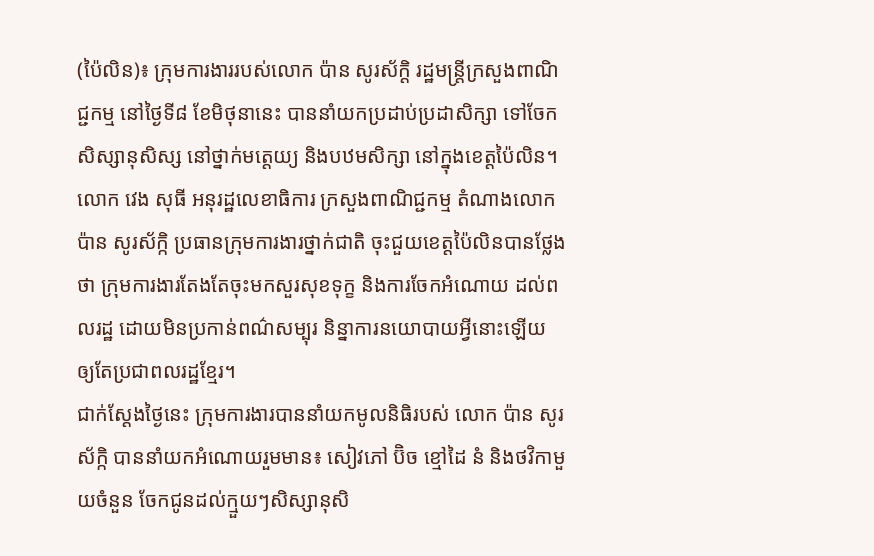(ប៉ៃលិន)៖ ក្រុមការងាររបស់លោក ប៉ាន សូរស័ក្តិ រដ្ឋមន្ត្រីក្រសួងពាណិជ្ជកម្ម នៅថ្ងៃទី៨ ខែមិថុនានេះ បាននាំយកប្រដាប់ប្រដាសិក្សា ទៅចែកសិស្សានុសិស្ស នៅថ្នាក់មត្តេយ្យ និងបឋមសិក្សា នៅក្នុងខេត្តប៉ៃលិន។
លោក វេង សុធី អនុរដ្ឋលេខាធិការ ក្រសួងពាណិជ្ជកម្ម តំណាងលោក ប៉ាន សូរស័ក្កិ ប្រធានក្រុមការងារថ្នាក់ជាតិ ចុះជួយខេត្តប៉ៃលិនបានថ្លែងថា ក្រុមការងារតែងតែចុះមកសួរសុខទុក្ខ និងការចែកអំណោយ ដល់ពលរដ្ឋ ដោយមិនប្រកាន់ពណ៌សម្បុរ និន្នាការនយោបាយអ្វីនោះឡើយ ឲ្យតែប្រជាពលរដ្ឋខែ្មរ។
ជាក់ស្តែងថ្ងៃនេះ ក្រុមការងារបាននាំយកមូលនិធិរបស់ លោក ប៉ាន សូរស័ក្កិ បាននាំយកអំណោយរួមមាន៖ សៀវភៅ ប៊ិច ខ្មៅដៃ នំ និងថវិកាមួយចំនួន ចែកជូនដល់ក្មួយៗសិស្សានុសិ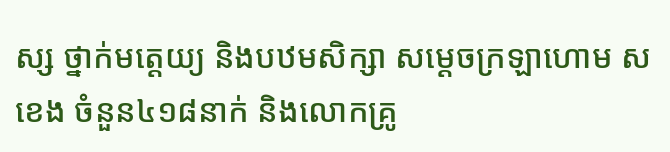ស្ស ថ្នាក់មត្តេយ្យ និងបឋមសិក្សា សម្តេចក្រឡាហោម ស ខេង ចំនួន៤១៨នាក់ និងលោកគ្រូ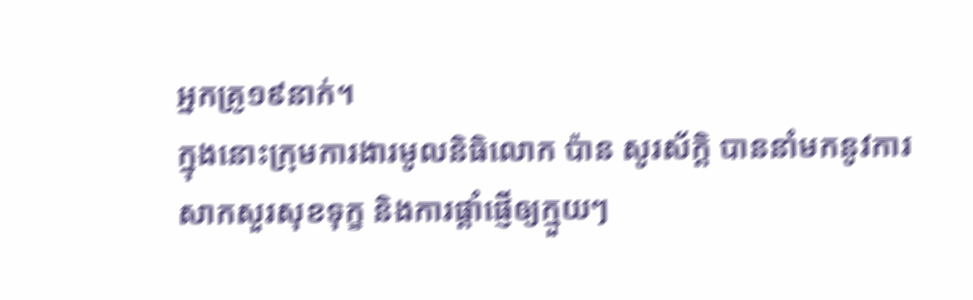អ្នកគ្រូ១៩នាក់។
ក្នុងនោះក្រុមការងារមូលនិធិលោក ប៉ាន សូរស័ក្តិ បាននាំមកនូវការសាកសួរសុខទុក្ខ និងការផ្តាំផ្ញើឲ្យក្មួយៗ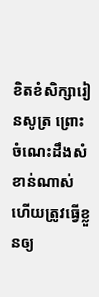ខិតខំសិក្សារៀនសូត្រ ព្រោះចំណេះដឹងសំខាន់ណាស់ ហើយត្រូវធ្វើខ្លួនឲ្យ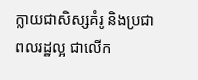ក្លាយជាសិស្សគំរូ និងប្រជាពលរដ្ឋល្អ ជាលើក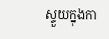ស្ទួយក្នុងកា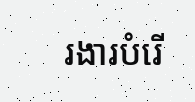រងារបំរើ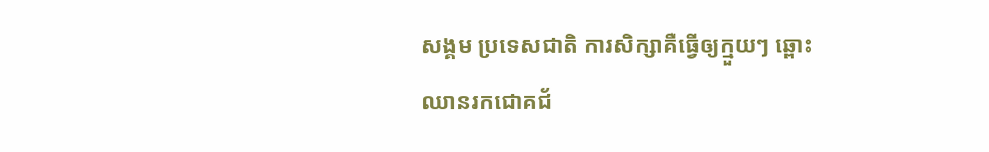សង្គម ប្រទេសជាតិ ការសិក្សាគឺធ្វើឲ្យក្មួយៗ ឆ្ពោះឈានរកជោគជ័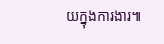យក្នុងការងារ៕